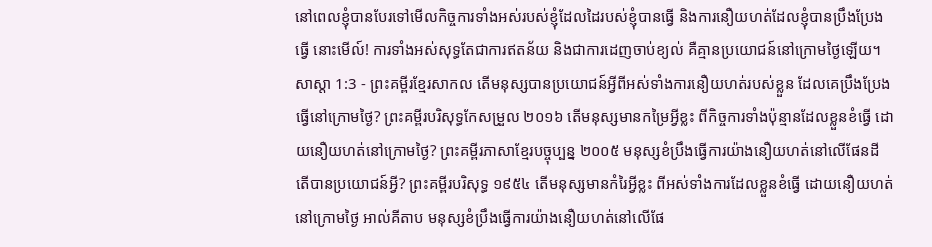នៅពេលខ្ញុំបានបែរទៅមើលកិច្ចការទាំងអស់របស់ខ្ញុំដែលដៃរបស់ខ្ញុំបានធ្វើ និងការនឿយហត់ដែលខ្ញុំបានប្រឹងប្រែងធ្វើ នោះមើល៍! ការទាំងអស់សុទ្ធតែជាការឥតន័យ និងជាការដេញចាប់ខ្យល់ គឺគ្មានប្រយោជន៍នៅក្រោមថ្ងៃឡើយ។
សាស្តា 1:3 - ព្រះគម្ពីរខ្មែរសាកល តើមនុស្សបានប្រយោជន៍អ្វីពីអស់ទាំងការនឿយហត់របស់ខ្លួន ដែលគេប្រឹងប្រែងធ្វើនៅក្រោមថ្ងៃ? ព្រះគម្ពីរបរិសុទ្ធកែសម្រួល ២០១៦ តើមនុស្សមានកម្រៃអ្វីខ្លះ ពីកិច្ចការទាំងប៉ុន្មានដែលខ្លួនខំធ្វើ ដោយនឿយហត់នៅក្រោមថ្ងៃ? ព្រះគម្ពីរភាសាខ្មែរបច្ចុប្បន្ន ២០០៥ មនុស្សខំប្រឹងធ្វើការយ៉ាងនឿយហត់នៅលើផែនដី តើបានប្រយោជន៍អ្វី? ព្រះគម្ពីរបរិសុទ្ធ ១៩៥៤ តើមនុស្សមានកំរៃអ្វីខ្លះ ពីអស់ទាំងការដែលខ្លួនខំធ្វើ ដោយនឿយហត់នៅក្រោមថ្ងៃ អាល់គីតាប មនុស្សខំប្រឹងធ្វើការយ៉ាងនឿយហត់នៅលើផែ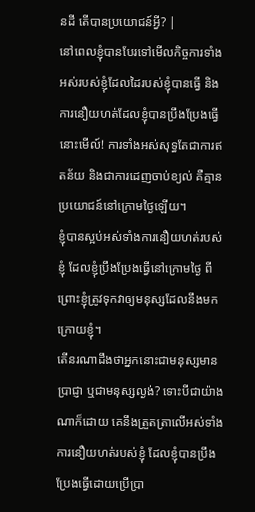នដី តើបានប្រយោជន៍អ្វី? |
នៅពេលខ្ញុំបានបែរទៅមើលកិច្ចការទាំងអស់របស់ខ្ញុំដែលដៃរបស់ខ្ញុំបានធ្វើ និងការនឿយហត់ដែលខ្ញុំបានប្រឹងប្រែងធ្វើ នោះមើល៍! ការទាំងអស់សុទ្ធតែជាការឥតន័យ និងជាការដេញចាប់ខ្យល់ គឺគ្មានប្រយោជន៍នៅក្រោមថ្ងៃឡើយ។
ខ្ញុំបានស្អប់អស់ទាំងការនឿយហត់របស់ខ្ញុំ ដែលខ្ញុំប្រឹងប្រែងធ្វើនៅក្រោមថ្ងៃ ពីព្រោះខ្ញុំត្រូវទុកវាឲ្យមនុស្សដែលនឹងមកក្រោយខ្ញុំ។
តើនរណាដឹងថាអ្នកនោះជាមនុស្សមានប្រាជ្ញា ឬជាមនុស្សល្ងង់? ទោះបីជាយ៉ាងណាក៏ដោយ គេនឹងត្រួតត្រាលើអស់ទាំងការនឿយហត់របស់ខ្ញុំ ដែលខ្ញុំបានប្រឹងប្រែងធ្វើដោយប្រើប្រា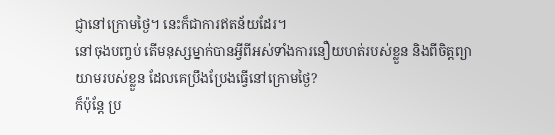ជ្ញានៅក្រោមថ្ងៃ។ នេះក៏ជាការឥតន័យដែរ។
នៅចុងបញ្ចប់ តើមនុស្សម្នាក់បានអ្វីពីអស់ទាំងការនឿយហត់របស់ខ្លួន និងពីចិត្តព្យាយាមរបស់ខ្លួន ដែលគេប្រឹងប្រែងធ្វើនៅក្រោមថ្ងៃ?
ក៏ប៉ុន្តែ ប្រ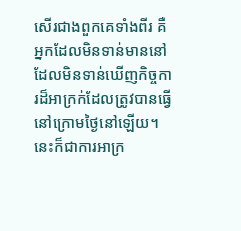សើរជាងពួកគេទាំងពីរ គឺអ្នកដែលមិនទាន់មាននៅ ដែលមិនទាន់ឃើញកិច្ចការដ៏អាក្រក់ដែលត្រូវបានធ្វើនៅក្រោមថ្ងៃនៅឡើយ។
នេះក៏ជាការអាក្រ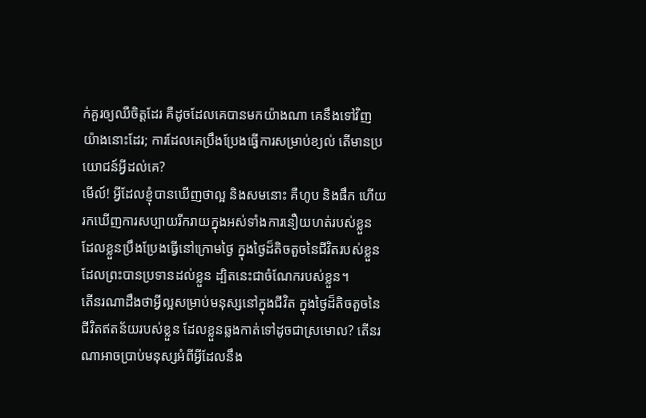ក់គួរឲ្យឈឺចិត្តដែរ គឺដូចដែលគេបានមកយ៉ាងណា គេនឹងទៅវិញយ៉ាងនោះដែរ; ការដែលគេប្រឹងប្រែងធ្វើការសម្រាប់ខ្យល់ តើមានប្រយោជន៍អ្វីដល់គេ?
មើល៍! អ្វីដែលខ្ញុំបានឃើញថាល្អ និងសមនោះ គឺហូប និងផឹក ហើយរកឃើញការសប្បាយរីករាយក្នុងអស់ទាំងការនឿយហត់របស់ខ្លួន ដែលខ្លួនប្រឹងប្រែងធ្វើនៅក្រោមថ្ងៃ ក្នុងថ្ងៃដ៏តិចតួចនៃជីវិតរបស់ខ្លួនដែលព្រះបានប្រទានដល់ខ្លួន ដ្បិតនេះជាចំណែករបស់ខ្លួន។
តើនរណាដឹងថាអ្វីល្អសម្រាប់មនុស្សនៅក្នុងជីវិត ក្នុងថ្ងៃដ៏តិចតួចនៃជីវិតឥតន័យរបស់ខ្លួន ដែលខ្លួនឆ្លងកាត់ទៅដូចជាស្រមោល? តើនរណាអាចប្រាប់មនុស្សអំពីអ្វីដែលនឹង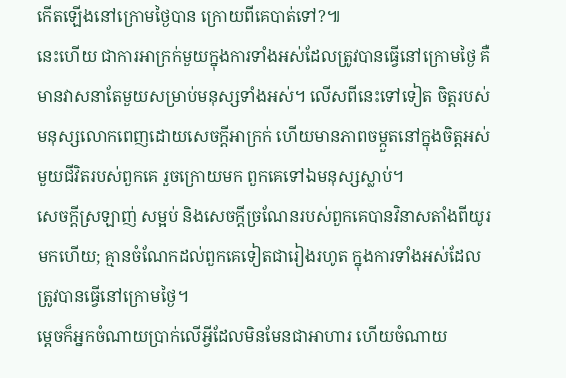កើតឡើងនៅក្រោមថ្ងៃបាន ក្រោយពីគេបាត់ទៅ?៕
នេះហើយ ជាការអាក្រក់មួយក្នុងការទាំងអស់ដែលត្រូវបានធ្វើនៅក្រោមថ្ងៃ គឺមានវាសនាតែមួយសម្រាប់មនុស្សទាំងអស់។ លើសពីនេះទៅទៀត ចិត្តរបស់មនុស្សលោកពេញដោយសេចក្ដីអាក្រក់ ហើយមានភាពចម្កួតនៅក្នុងចិត្តអស់មួយជីវិតរបស់ពួកគេ រួចក្រោយមក ពួកគេទៅឯមនុស្សស្លាប់។
សេចក្ដីស្រឡាញ់ សម្អប់ និងសេចក្ដីច្រណែនរបស់ពួកគេបានវិនាសតាំងពីយូរមកហើយ; គ្មានចំណែកដល់ពួកគេទៀតជារៀងរហូត ក្នុងការទាំងអស់ដែលត្រូវបានធ្វើនៅក្រោមថ្ងៃ។
ម្ដេចក៏អ្នកចំណាយប្រាក់លើអ្វីដែលមិនមែនជាអាហារ ហើយចំណាយ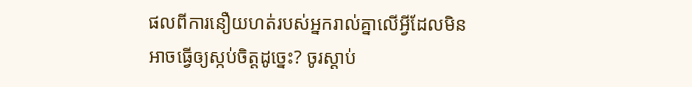ផលពីការនឿយហត់របស់អ្នករាល់គ្នាលើអ្វីដែលមិនអាចធ្វើឲ្យស្កប់ចិត្តដូច្នេះ? ចូរស្ដាប់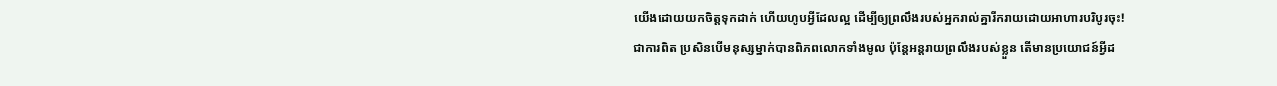យើងដោយយកចិត្តទុកដាក់ ហើយហូបអ្វីដែលល្អ ដើម្បីឲ្យព្រលឹងរបស់អ្នករាល់គ្នារីករាយដោយអាហារបរិបូរចុះ!
ជាការពិត ប្រសិនបើមនុស្សម្នាក់បានពិភពលោកទាំងមូល ប៉ុន្តែអន្តរាយព្រលឹងរបស់ខ្លួន តើមានប្រយោជន៍អ្វីដ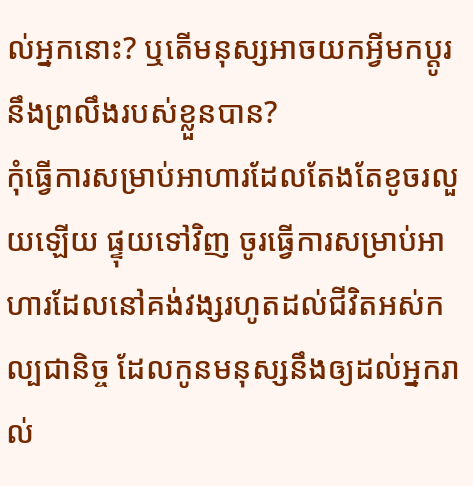ល់អ្នកនោះ? ឬតើមនុស្សអាចយកអ្វីមកប្ដូរនឹងព្រលឹងរបស់ខ្លួនបាន?
កុំធ្វើការសម្រាប់អាហារដែលតែងតែខូចរលួយឡើយ ផ្ទុយទៅវិញ ចូរធ្វើការសម្រាប់អាហារដែលនៅគង់វង្សរហូតដល់ជីវិតអស់កល្បជានិច្ច ដែលកូនមនុស្សនឹងឲ្យដល់អ្នករាល់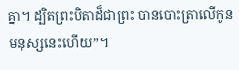គ្នា។ ដ្បិតព្រះបិតាដ៏ជាព្រះ បានបោះត្រាលើកូនមនុស្សនេះហើយ”។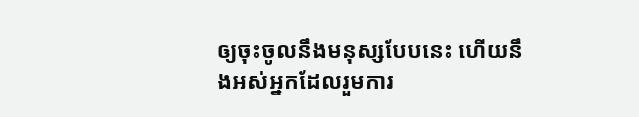ឲ្យចុះចូលនឹងមនុស្សបែបនេះ ហើយនឹងអស់អ្នកដែលរួមការ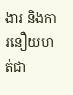ងារ និងការនឿយហត់ជា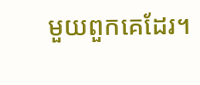មួយពួកគេដែរ។